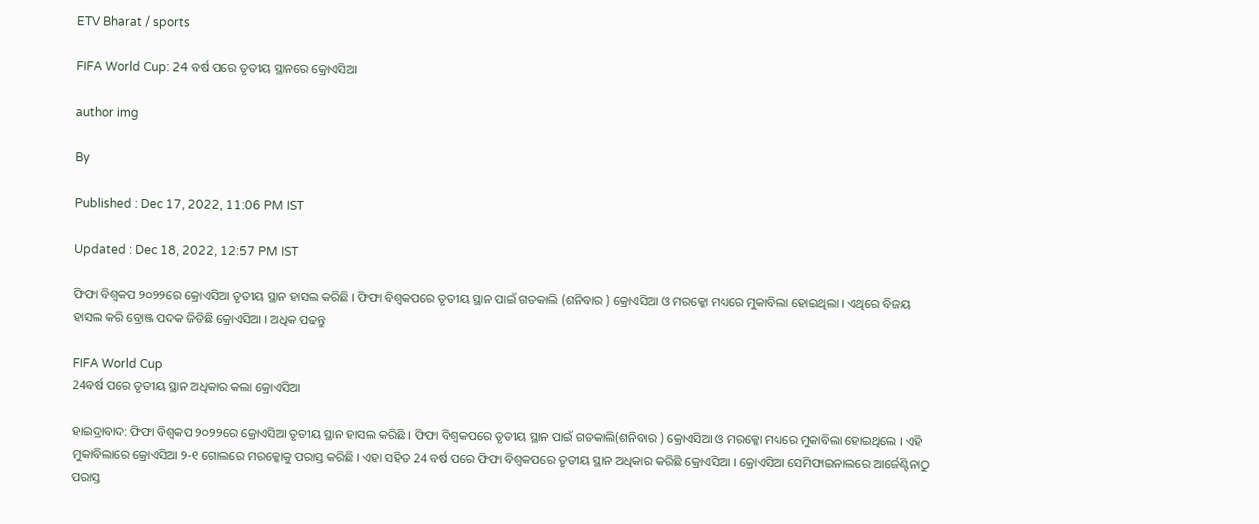ETV Bharat / sports

FIFA World Cup: 24 ବର୍ଷ ପରେ ତୃତୀୟ ସ୍ଥାନରେ କ୍ରୋଏସିଆ

author img

By

Published : Dec 17, 2022, 11:06 PM IST

Updated : Dec 18, 2022, 12:57 PM IST

ଫିଫା ବିଶ୍ବକପ ୨୦୨୨ରେ କ୍ରୋଏସିଆ ତୃତୀୟ ସ୍ଥାନ ହାସଲ କରିଛି । ଫିଫା ବିଶ୍ବକପରେ ତୃତୀୟ ସ୍ଥାନ ପାଇଁ ଗତକାଲି (ଶନିବାର ) କ୍ରୋଏସିଆ ଓ ମରକ୍କୋ ମଧ୍ୟରେ ମୁକାବିଲା ହୋଇଥିଲା । ଏଥିରେ ବିଜୟ ହାସଲ କରି ବ୍ରୋଞ୍ଜ ପଦକ ଜିତିଛି କ୍ରୋଏସିଆ । ଅଧିକ ପଢନ୍ତୁ

FIFA World Cup
24ବର୍ଷ ପରେ ତୃତୀୟ ସ୍ଥାନ ଅଧିକାର କଲା କ୍ରୋଏସିଆ

ହାଇଦ୍ରାବାଦ: ଫିଫା ବିଶ୍ବକପ ୨୦୨୨ରେ କ୍ରୋଏସିଆ ତୃତୀୟ ସ୍ଥାନ ହାସଲ କରିଛି । ଫିଫା ବିଶ୍ବକପରେ ତୃତୀୟ ସ୍ଥାନ ପାଇଁ ଗତକାଲି(ଶନିବାର ) କ୍ରୋଏସିଆ ଓ ମରକ୍କୋ ମଧ୍ୟରେ ମୁକାବିଲା ହୋଇଥିଲେ । ଏହି ମୁକାବିଲାରେ କ୍ରୋଏସିଆ ୨-୧ ଗୋଲରେ ମରକ୍କୋକୁ ପରାସ୍ତ କରିଛି । ଏହା ସହିତ 24 ବର୍ଷ ପରେ ଫିଫା ବିଶ୍ବକପରେ ତୃତୀୟ ସ୍ଥାନ ଅଧିକାର କରିଛି କ୍ରୋଏସିଆ । କ୍ରୋଏସିଆ ସେମିଫାଇନାଲରେ ଆର୍ଜେଣ୍ଟିନାଠୁ ପରାସ୍ତ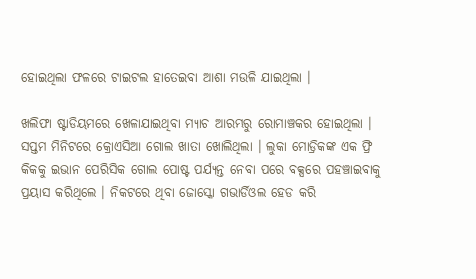ହୋଇଥିଲା ଫଳରେ ଟାଇଟଲ ହାତେଇବା ଆଶା ମଉଳି ଯାଇଥିଲା ।

ଖଲିଫା ଷ୍ଟାଡିୟମରେ ଖେଳାଯାଇଥିବା ମ୍ୟାଚ ଆରମ୍ଭରୁ ରୋମାଞ୍ଚକର ହୋଇଥିଲା । ସପ୍ତମ ମିନିଟରେ କ୍ରୋଏସିଆ ଗୋଲ ଖାତା ଖୋଲିଥିଲା । ଲୁକା ମୋଡ୍ରିକଙ୍କ ଏକ ଫ୍ରି କିକକୁ ଇଭାନ ପେରିସିକ ଗୋଲ ପୋଷ୍ଟ ପର୍ଯ୍ୟନ୍ତ ନେବା ପରେ ବକ୍ସରେ ପହଞ୍ଚାଇବାକୁ ପ୍ରୟାସ କରିଥିଲେ । ନିକଟରେ ଥିବା ଜୋସ୍କୋ ଗଭାର୍ଡିଓଲ ହେଡ କରି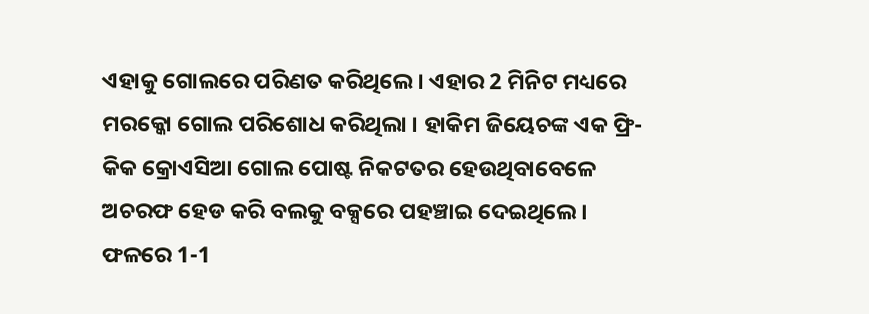ଏହାକୁ ଗୋଲରେ ପରିଣତ କରିଥିଲେ । ଏହାର 2 ମିନିଟ ମଧ୍ୟରେ ମରକ୍କୋ ଗୋଲ ପରିଶୋଧ କରିଥିଲା । ହାକିମ ଜିୟେଚଙ୍କ ଏକ ଫ୍ରି-କିକ କ୍ରୋଏସିଆ ଗୋଲ ପୋଷ୍ଟ ନିକଟତର ହେଉଥିବାବେଳେ ଅଚରଫ ହେଡ କରି ବଲକୁ ବକ୍ସରେ ପହଞ୍ଚାଇ ଦେଇଥିଲେ । ଫଳରେ 1-1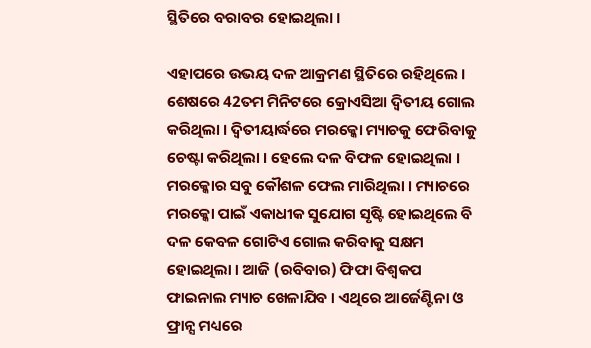ସ୍ଥିତିରେ ବରାବର ହୋଇଥିଲା ।

ଏହାପରେ ଉଭୟ ଦଳ ଆକ୍ରମଣ ସ୍ଥିତିରେ ରହିଥିଲେ । ଶେଷରେ 42ତମ ମିନିଟରେ କ୍ରୋଏସିଆ ଦ୍ବିତୀୟ ଗୋଲ କରିଥିଲା । ଦ୍ବିତୀୟାର୍ଦ୍ଧରେ ମରକ୍କୋ ମ୍ୟାଚକୁ ଫେରିବାକୁ ଚେଷ୍ଟା କରିଥିଲା । ହେଲେ ଦଳ ବିଫଳ ହୋଇଥିଲା । ମରକ୍କୋର ସବୁ କୌଶଳ ଫେଲ ମାରିଥିଲା । ମ୍ୟାଚରେ ମରକ୍କୋ ପାଇଁ ଏକାଧୀକ ସୁଯୋଗ ସୃଷ୍ଟି ହୋଇଥିଲେ ବି ଦଳ କେବଳ ଗୋଟିଏ ଗୋଲ କରିବାକୁ ସକ୍ଷମ ହୋଇଥିଲା । ଆଜି (ରବିବାର) ଫିଫା ବିଶ୍ବକପ ଫାଇନାଲ ମ୍ୟାଚ ଖେଳାଯିବ । ଏଥିରେ ଆର୍ଜେଣ୍ଟିନା ଓ ଫ୍ରାନ୍ସ ମଧ୍ୟରେ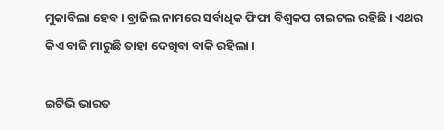ମୁକାବିଲା ହେବ । ବ୍ରାଜିଲ ନାମରେ ସର୍ବାଧିକ ଫିଫା ବିଶ୍ବକପ ଟାଇଟଲ ରହିଛି । ଏଥର କିଏ ବାଜି ମାରୁଛି ତାହା ଦେଖିବା ବାକି ରହିଲା ।

ଇଟିଭି ଭାରତ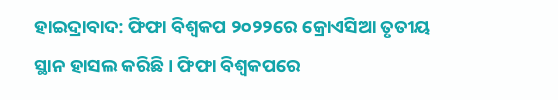ହାଇଦ୍ରାବାଦ: ଫିଫା ବିଶ୍ବକପ ୨୦୨୨ରେ କ୍ରୋଏସିଆ ତୃତୀୟ ସ୍ଥାନ ହାସଲ କରିଛି । ଫିଫା ବିଶ୍ବକପରେ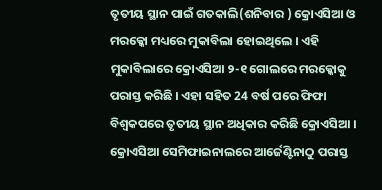ତୃତୀୟ ସ୍ଥାନ ପାଇଁ ଗତକାଲି(ଶନିବାର ) କ୍ରୋଏସିଆ ଓ ମରକ୍କୋ ମଧ୍ୟରେ ମୁକାବିଲା ହୋଇଥିଲେ । ଏହି ମୁକାବିଲାରେ କ୍ରୋଏସିଆ ୨-୧ ଗୋଲରେ ମରକ୍କୋକୁ ପରାସ୍ତ କରିଛି । ଏହା ସହିତ 24 ବର୍ଷ ପରେ ଫିଫା ବିଶ୍ବକପରେ ତୃତୀୟ ସ୍ଥାନ ଅଧିକାର କରିଛି କ୍ରୋଏସିଆ । କ୍ରୋଏସିଆ ସେମିଫାଇନାଲରେ ଆର୍ଜେଣ୍ଟିନାଠୁ ପରାସ୍ତ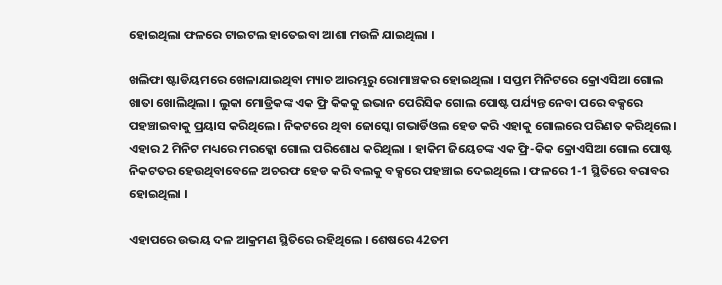ହୋଇଥିଲା ଫଳରେ ଟାଇଟଲ ହାତେଇବା ଆଶା ମଉଳି ଯାଇଥିଲା ।

ଖଲିଫା ଷ୍ଟାଡିୟମରେ ଖେଳାଯାଇଥିବା ମ୍ୟାଚ ଆରମ୍ଭରୁ ରୋମାଞ୍ଚକର ହୋଇଥିଲା । ସପ୍ତମ ମିନିଟରେ କ୍ରୋଏସିଆ ଗୋଲ ଖାତା ଖୋଲିଥିଲା । ଲୁକା ମୋଡ୍ରିକଙ୍କ ଏକ ଫ୍ରି କିକକୁ ଇଭାନ ପେରିସିକ ଗୋଲ ପୋଷ୍ଟ ପର୍ଯ୍ୟନ୍ତ ନେବା ପରେ ବକ୍ସରେ ପହଞ୍ଚାଇବାକୁ ପ୍ରୟାସ କରିଥିଲେ । ନିକଟରେ ଥିବା ଜୋସ୍କୋ ଗଭାର୍ଡିଓଲ ହେଡ କରି ଏହାକୁ ଗୋଲରେ ପରିଣତ କରିଥିଲେ । ଏହାର 2 ମିନିଟ ମଧ୍ୟରେ ମରକ୍କୋ ଗୋଲ ପରିଶୋଧ କରିଥିଲା । ହାକିମ ଜିୟେଚଙ୍କ ଏକ ଫ୍ରି-କିକ କ୍ରୋଏସିଆ ଗୋଲ ପୋଷ୍ଟ ନିକଟତର ହେଉଥିବାବେଳେ ଅଚରଫ ହେଡ କରି ବଲକୁ ବକ୍ସରେ ପହଞ୍ଚାଇ ଦେଇଥିଲେ । ଫଳରେ 1-1 ସ୍ଥିତିରେ ବରାବର ହୋଇଥିଲା ।

ଏହାପରେ ଉଭୟ ଦଳ ଆକ୍ରମଣ ସ୍ଥିତିରେ ରହିଥିଲେ । ଶେଷରେ 42ତମ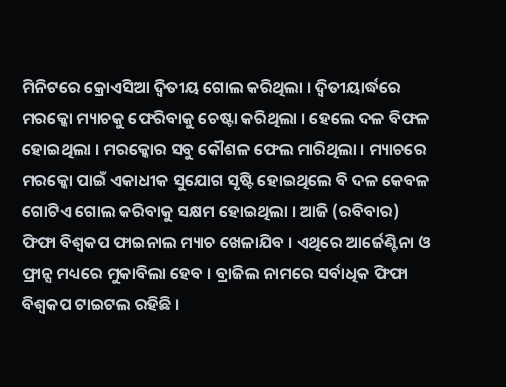ମିନିଟରେ କ୍ରୋଏସିଆ ଦ୍ବିତୀୟ ଗୋଲ କରିଥିଲା । ଦ୍ବିତୀୟାର୍ଦ୍ଧରେ ମରକ୍କୋ ମ୍ୟାଚକୁ ଫେରିବାକୁ ଚେଷ୍ଟା କରିଥିଲା । ହେଲେ ଦଳ ବିଫଳ ହୋଇଥିଲା । ମରକ୍କୋର ସବୁ କୌଶଳ ଫେଲ ମାରିଥିଲା । ମ୍ୟାଚରେ ମରକ୍କୋ ପାଇଁ ଏକାଧୀକ ସୁଯୋଗ ସୃଷ୍ଟି ହୋଇଥିଲେ ବି ଦଳ କେବଳ ଗୋଟିଏ ଗୋଲ କରିବାକୁ ସକ୍ଷମ ହୋଇଥିଲା । ଆଜି (ରବିବାର) ଫିଫା ବିଶ୍ବକପ ଫାଇନାଲ ମ୍ୟାଚ ଖେଳାଯିବ । ଏଥିରେ ଆର୍ଜେଣ୍ଟିନା ଓ ଫ୍ରାନ୍ସ ମଧ୍ୟରେ ମୁକାବିଲା ହେବ । ବ୍ରାଜିଲ ନାମରେ ସର୍ବାଧିକ ଫିଫା ବିଶ୍ବକପ ଟାଇଟଲ ରହିଛି ।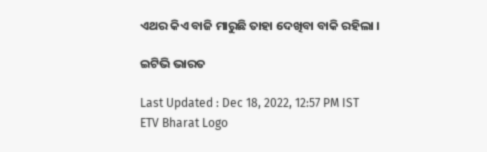ଏଥର କିଏ ବାଜି ମାରୁଛି ତାହା ଦେଖିବା ବାକି ରହିଲା ।

ଇଟିଭି ଭାରତ

Last Updated : Dec 18, 2022, 12:57 PM IST
ETV Bharat Logo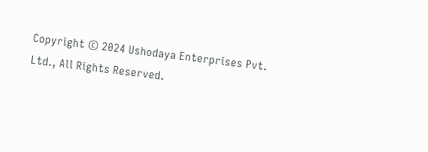Copyright © 2024 Ushodaya Enterprises Pvt. Ltd., All Rights Reserved.